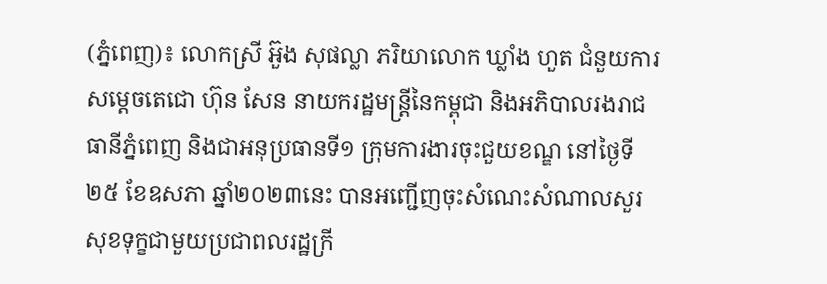(ភ្នំពេញ)៖ លោកស្រី អ៊ួង សុផល្លា ភរិយាលោក ឃ្លាំង ហួត ជំនួយការសម្តេចតេជោ ហ៊ុន សែន នាយករដ្ឋមន្ត្រីនៃកម្ពុជា និងអភិបាលរងរាជធានីភ្នំពេញ និងជាអនុប្រធានទី១ ក្រុមការងារចុះជួយខណ្ឌ នៅថ្ងៃទី២៥ ខែឧសភា ឆ្នាំ២០២៣នេះ បានអញ្ជើញចុះសំណេះសំណាលសួរសុខទុក្ខជាមួយប្រជាពលរដ្ឋក្រី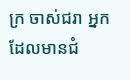ក្រ ចាស់ជរា អ្នកដែលមានជំ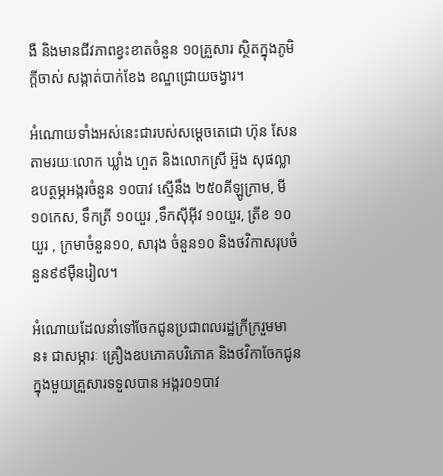ងឺ និងមានជីវភាពខ្វះខាតចំនួន ១០គ្រួសារ ស្ថិតក្នុងភូមិក្តីចាស់ សង្កាត់បាក់ខែង ខណ្ឌជ្រោយចង្វារ។

អំណោយទាំងអស់នេះជារបស់សម្តេចតេជោ ហ៊ុន សែនតាមរយៈលោក ឃ្លាំង ហួត និងលោកស្រី អ៊ួង សុផល្លា ឧបត្ថម្ភអង្ករចំនួន ១០បាវ ស្មើនឹង ២៥០គីឡូក្រាម, មី ១០កេស, ទឹកត្រី ១០យួរ ,ទឹកស៊ីអ៊ីវ ១០យួរ, ត្រីខ ១០យួរ , ក្រមាចំនួន១០, សារុង ចំនួន១០ និងថវិកាសរុបចំនួន៩៩ម៉ឺនរៀល។

អំណោយដែលនាំទៅចែកជូនប្រជាពលរដ្ឋក្រីក្ររួមមាន៖ ជាសម្ភារៈ គ្រឿងឧបភោគបរិភោគ និងថវិកាចែកជូនក្នុងមួយគ្រួសារទទួលបាន អង្ករ០១បាវ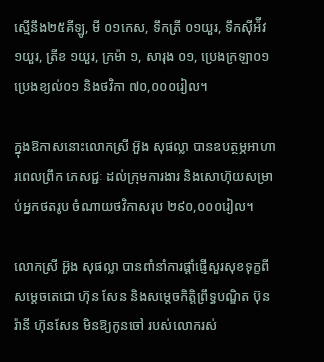ស្មើនឹង២៥គីឡូ, មី ០១កេស, ទឹកត្រី ០១យួរ, ទឹកស៊ីអ៉ីវ ១យួរ, ត្រីខ ១យួរ, ក្រម៉ា ១, សារុង ០១, ប្រេងក្រឡា០១ ប្រេងខ្យល់០១ និងថវិកា ៧០,០០០រៀល។

ក្នុងឱកាសនោះលោកស្រី អ៊ួង សុផល្លា បានឧបត្ថម្ភអាហារពេលព្រឹក ភេសជ្ជៈ ដល់ក្រុមការងារ និងសោហ៊ុយសម្រាប់អ្នកថតរូប ចំណាយថវិកាសរុប ២៩០,០០០រៀល។

លោកស្រី អ៊ួង សុផល្លា បានពាំនាំការផ្តាំផ្ញើសួរសុខទុក្ខពីសម្តេចតេជោ ហ៊ុន សែន និងសម្ដេចកិត្តិព្រឹទ្ធបណ្ឌិត ប៊ុន រ៉ានី ហ៊ុនសែន មិនឱ្យកូនចៅ របស់លោករស់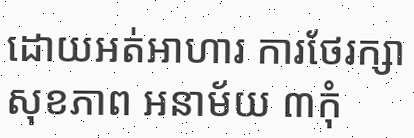ដោយអត់អាហារ ការថែរក្សាសុខភាព អនាម័យ ៣កុំ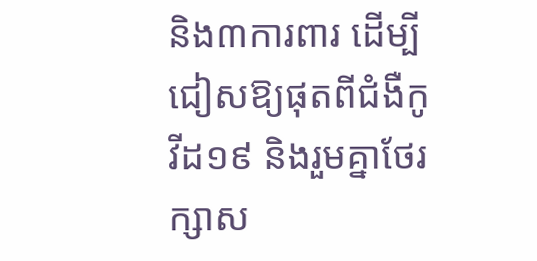និង៣ការពារ ដើម្បីជៀសឱ្យផុតពីជំងឺកូវីដ១៩ និងរួមគ្នាថែរក្សាស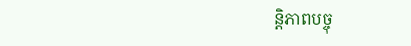ន្តិភាពបច្ចុ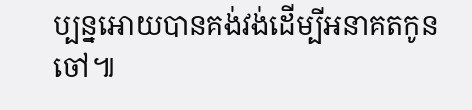ប្បន្នអោយបានគង់វង់ដើម្បីអនាគតកូនចៅ៕